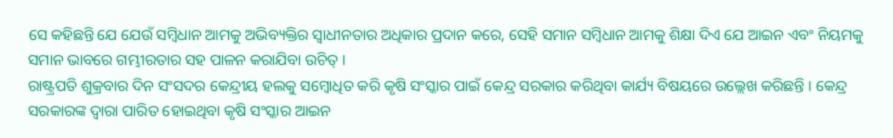ସେ କହିଛନ୍ତି ଯେ ଯେଉଁ ସମ୍ବିଧାନ ଆମକୁ ଅଭିବ୍ୟକ୍ତିର ସ୍ୱାଧୀନତାର ଅଧିକାର ପ୍ରଦାନ କରେ, ସେହି ସମାନ ସମ୍ବିଧାନ ଆମକୁ ଶିକ୍ଷା ଦିଏ ଯେ ଆଇନ ଏବଂ ନିୟମକୁ ସମାନ ଭାବରେ ଗମ୍ଭୀରତାର ସହ ପାଳନ କରାଯିବା ଉଚିତ୍ ।
ରାଷ୍ଟ୍ରପତି ଶୁକ୍ରବାର ଦିନ ସଂସଦର କେନ୍ଦ୍ରୀୟ ହଲକୁ ସମ୍ବୋଧିତ କରି କୃଷି ସଂସ୍କାର ପାଇଁ କେନ୍ଦ୍ର ସରକାର କରିଥିବା କାର୍ଯ୍ୟ ବିଷୟରେ ଉଲ୍ଲେଖ କରିଛନ୍ତି । କେନ୍ଦ୍ର ସରକାରଙ୍କ ଦ୍ୱାରା ପାରିତ ହୋଇଥିବା କୃଷି ସଂସ୍କାର ଆଇନ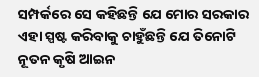ସମ୍ପର୍କରେ ସେ କହିଛନ୍ତି ଯେ ମୋର ସରକାର ଏହା ସ୍ପଷ୍ଟ କରିବାକୁ ଚାହୁଁଛନ୍ତି ଯେ ତିନୋଟି ନୂତନ କୃଷି ଆଇନ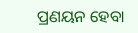ପ୍ରଣୟନ ହେବା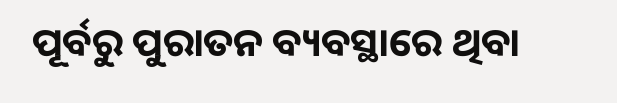ପୂର୍ବରୁ ପୁରାତନ ବ୍ୟବସ୍ଥାରେ ଥିବା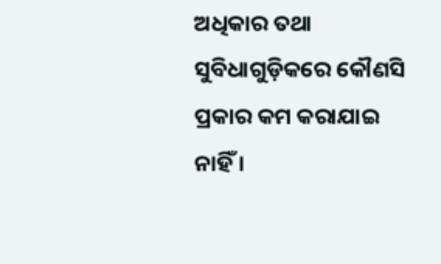ଅଧିକାର ତଥା ସୁବିଧାଗୁଡ଼ିକରେ କୌଣସି ପ୍ରକାର କମ କରାଯାଇ ନାହିଁ ।